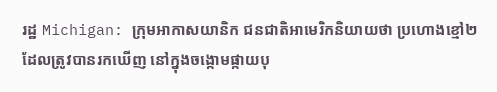រដ្ឋ Michigan: ក្រុមអាកាសយានិក ជនជាតិអាមេរិកនិយាយថា ប្រហោងខ្មៅ២ ដែលត្រូវបានរកឃើញ នៅក្នុងចង្កោមផ្កាយបុ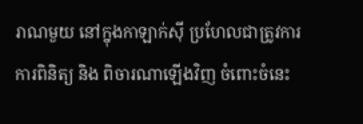រាណមួយ នៅក្នុងកាឡាក់ស៊ី ប្រហែលជាត្រូវការ ការពិនិត្យ និង ពិចារណាឡើងវិញ ចំពោះចំនេះ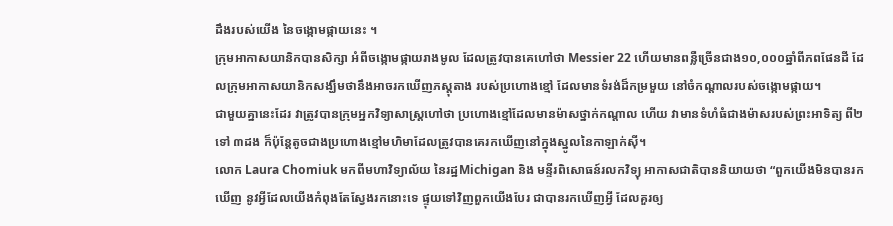ដឹងរបស់យើង នៃចង្កោមផ្កាយនេះ ។
ក្រុមអាកាសយានិកបានសិក្សា អំពីចង្កោមផ្កាយរាងមូល ដែលត្រូវបានគេហៅថា Messier 22 ហើយមានពន្លឺច្រើនជាង១០,០០០ឆ្នាំពីភពផែនដី ដែលក្រុមអាកាសយានិកសង្ឃឹមថានឹងអាចរកឃើញភស្តុតាង របស់ប្រហោងខ្មៅ ដែលមានទំរង់ដ៏កម្រមួយ នៅចំកណ្តាលរបស់ចង្កោមផ្កាយ។
ជាមួយគ្នានេះដែរ វាត្រូវបានក្រុមអ្នកវិទ្យាសាស្រ្តហៅថា ប្រហោងខ្មៅដែលមានម៉ាសថ្នាក់កណ្តាល ហើយ វាមានទំហំធំជាងម៉ាសរបស់ព្រះអាទិត្យ ពី២ទៅ ៣ដង ក៏ប៉ុន្តែតូចជាងប្រហោងខ្មៅមហិមាដែលត្រូវបានគេរកឃើញនៅក្នុងស្នូលនៃកាឡាក់ស៊ី។
លោក Laura Chomiuk មកពីមហាវិទ្យាល័យ នៃរដ្ឋMichigan និង មន្ទីរពិសោធន៍រលកវិទ្យុ អាកាសជាតិបាននិយាយថា “ពួកយើងមិនបានរកឃើញ នូវអ្វីដែលយើងកំពុងតែស្វែងរកនោះទេ ផ្ទុយទៅវិញពួកយើងបែរ ជាបានរកឃើញអ្វី ដែលគួរឲ្យ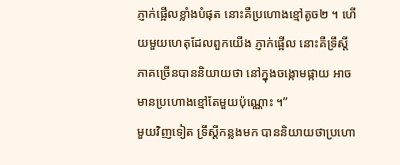ភ្ញាក់ផ្អើលខ្លាំងបំផុត នោះគឺប្រហោងខ្មៅតូច២ ។ ហើយមួយហេតុដែលពួកយើង ភ្ញាក់ផ្អើល នោះគឺទ្រឹស្តីភាគច្រើនបាននិយាយថា នៅក្នុងចង្កោមផ្កាយ អាចមានប្រហោងខ្មៅតែមួយប៉ុណ្ណោះ ។”
មួយវិញទៀត ទ្រឹស្តីកន្លងមក បាននិយាយថាប្រហោ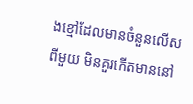ងខ្មៅដែលមានចំនួនលើសពីមួយ មិនគួរកើតមាននៅ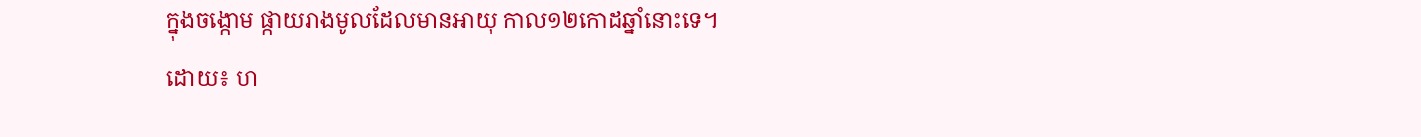ក្នុងចង្កោម ផ្កាយរាងមូលដែលមានអាយុ កាល១២កោដឆ្នាំនោះទេ។
ដោយ៖ ហ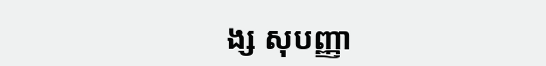ង្ស សុបញ្ញា